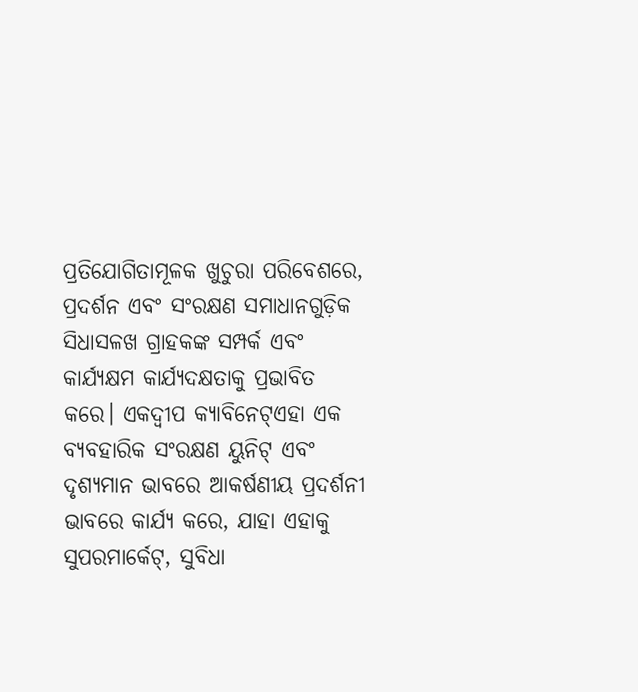ପ୍ରତିଯୋଗିତାମୂଳକ ଖୁଚୁରା ପରିବେଶରେ, ପ୍ରଦର୍ଶନ ଏବଂ ସଂରକ୍ଷଣ ସମାଧାନଗୁଡ଼ିକ ସିଧାସଳଖ ଗ୍ରାହକଙ୍କ ସମ୍ପର୍କ ଏବଂ କାର୍ଯ୍ୟକ୍ଷମ କାର୍ଯ୍ୟଦକ୍ଷତାକୁ ପ୍ରଭାବିତ କରେ। ଏକଦ୍ୱୀପ କ୍ୟାବିନେଟ୍ଏହା ଏକ ବ୍ୟବହାରିକ ସଂରକ୍ଷଣ ୟୁନିଟ୍ ଏବଂ ଦୃଶ୍ୟମାନ ଭାବରେ ଆକର୍ଷଣୀୟ ପ୍ରଦର୍ଶନୀ ଭାବରେ କାର୍ଯ୍ୟ କରେ, ଯାହା ଏହାକୁ ସୁପରମାର୍କେଟ୍, ସୁବିଧା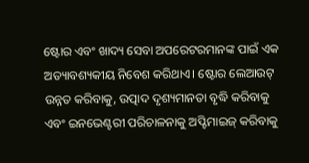ଷ୍ଟୋର ଏବଂ ଖାଦ୍ୟ ସେବା ଅପରେଟରମାନଙ୍କ ପାଇଁ ଏକ ଅତ୍ୟାବଶ୍ୟକୀୟ ନିବେଶ କରିଥାଏ। ଷ୍ଟୋର ଲେଆଉଟ୍ ଉନ୍ନତ କରିବାକୁ, ଉତ୍ପାଦ ଦୃଶ୍ୟମାନତା ବୃଦ୍ଧି କରିବାକୁ ଏବଂ ଇନଭେଣ୍ଟରୀ ପରିଚାଳନାକୁ ଅପ୍ଟିମାଇଜ୍ କରିବାକୁ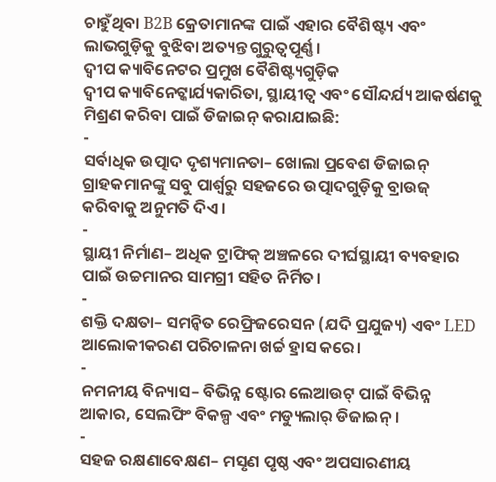ଚାହୁଁଥିବା B2B କ୍ରେତାମାନଙ୍କ ପାଇଁ ଏହାର ବୈଶିଷ୍ଟ୍ୟ ଏବଂ ଲାଭଗୁଡ଼ିକୁ ବୁଝିବା ଅତ୍ୟନ୍ତ ଗୁରୁତ୍ୱପୂର୍ଣ୍ଣ।
ଦ୍ୱୀପ କ୍ୟାବିନେଟର ପ୍ରମୁଖ ବୈଶିଷ୍ଟ୍ୟଗୁଡ଼ିକ
ଦ୍ୱୀପ କ୍ୟାବିନେଟ୍କାର୍ଯ୍ୟକାରିତା, ସ୍ଥାୟୀତ୍ୱ ଏବଂ ସୌନ୍ଦର୍ଯ୍ୟ ଆକର୍ଷଣକୁ ମିଶ୍ରଣ କରିବା ପାଇଁ ଡିଜାଇନ୍ କରାଯାଇଛି:
-
ସର୍ବାଧିକ ଉତ୍ପାଦ ଦୃଶ୍ୟମାନତା– ଖୋଲା ପ୍ରବେଶ ଡିଜାଇନ୍ ଗ୍ରାହକମାନଙ୍କୁ ସବୁ ପାର୍ଶ୍ୱରୁ ସହଜରେ ଉତ୍ପାଦଗୁଡ଼ିକୁ ବ୍ରାଉଜ୍ କରିବାକୁ ଅନୁମତି ଦିଏ।
-
ସ୍ଥାୟୀ ନିର୍ମାଣ– ଅଧିକ ଟ୍ରାଫିକ୍ ଅଞ୍ଚଳରେ ଦୀର୍ଘସ୍ଥାୟୀ ବ୍ୟବହାର ପାଇଁ ଉଚ୍ଚମାନର ସାମଗ୍ରୀ ସହିତ ନିର୍ମିତ।
-
ଶକ୍ତି ଦକ୍ଷତା– ସମନ୍ୱିତ ରେଫ୍ରିଜରେସନ (ଯଦି ପ୍ରଯୁଜ୍ୟ) ଏବଂ LED ଆଲୋକୀକରଣ ପରିଚାଳନା ଖର୍ଚ୍ଚ ହ୍ରାସ କରେ।
-
ନମନୀୟ ବିନ୍ୟାସ– ବିଭିନ୍ନ ଷ୍ଟୋର ଲେଆଉଟ୍ ପାଇଁ ବିଭିନ୍ନ ଆକାର, ସେଲଫିଂ ବିକଳ୍ପ ଏବଂ ମଡ୍ୟୁଲାର୍ ଡିଜାଇନ୍।
-
ସହଜ ରକ୍ଷଣାବେକ୍ଷଣ– ମସୃଣ ପୃଷ୍ଠ ଏବଂ ଅପସାରଣୀୟ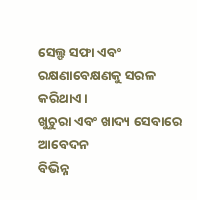ସେଲ୍ଫ ସଫା ଏବଂ ରକ୍ଷଣାବେକ୍ଷଣକୁ ସରଳ କରିଥାଏ।
ଖୁଚୁରା ଏବଂ ଖାଦ୍ୟ ସେବାରେ ଆବେଦନ
ବିଭିନ୍ନ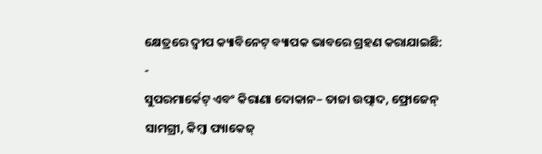କ୍ଷେତ୍ରରେ ଦ୍ୱୀପ କ୍ୟାବିନେଟ୍ ବ୍ୟାପକ ଭାବରେ ଗ୍ରହଣ କରାଯାଇଛି:
-
ସୁପରମାର୍କେଟ୍ ଏବଂ କିରାଣା ଦୋକାନ– ତାଜା ଉତ୍ପାଦ, ଫ୍ରୋଜେନ୍ ସାମଗ୍ରୀ, କିମ୍ବା ପ୍ୟାକେଜ୍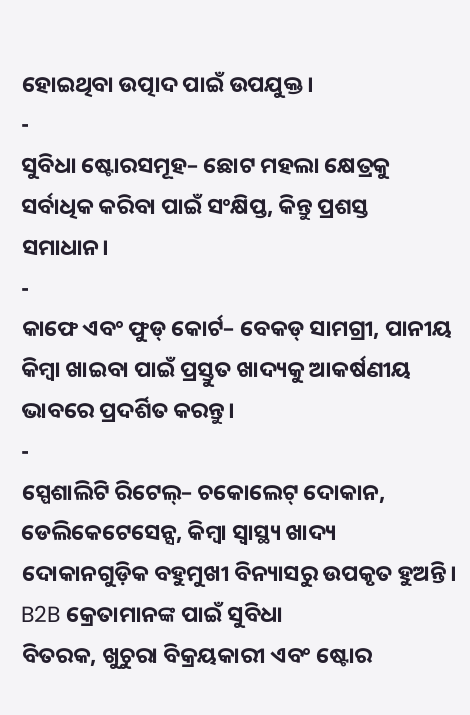ହୋଇଥିବା ଉତ୍ପାଦ ପାଇଁ ଉପଯୁକ୍ତ।
-
ସୁବିଧା ଷ୍ଟୋରସମୂହ– ଛୋଟ ମହଲା କ୍ଷେତ୍ରକୁ ସର୍ବାଧିକ କରିବା ପାଇଁ ସଂକ୍ଷିପ୍ତ, କିନ୍ତୁ ପ୍ରଶସ୍ତ ସମାଧାନ।
-
କାଫେ ଏବଂ ଫୁଡ୍ କୋର୍ଟ– ବେକଡ୍ ସାମଗ୍ରୀ, ପାନୀୟ କିମ୍ବା ଖାଇବା ପାଇଁ ପ୍ରସ୍ତୁତ ଖାଦ୍ୟକୁ ଆକର୍ଷଣୀୟ ଭାବରେ ପ୍ରଦର୍ଶିତ କରନ୍ତୁ।
-
ସ୍ପେଶାଲିଟି ରିଟେଲ୍– ଚକୋଲେଟ୍ ଦୋକାନ, ଡେଲିକେଟେସେନ୍ସ, କିମ୍ବା ସ୍ୱାସ୍ଥ୍ୟ ଖାଦ୍ୟ ଦୋକାନଗୁଡ଼ିକ ବହୁମୁଖୀ ବିନ୍ୟାସରୁ ଉପକୃତ ହୁଅନ୍ତି।
B2B କ୍ରେତାମାନଙ୍କ ପାଇଁ ସୁବିଧା
ବିତରକ, ଖୁଚୁରା ବିକ୍ରୟକାରୀ ଏବଂ ଷ୍ଟୋର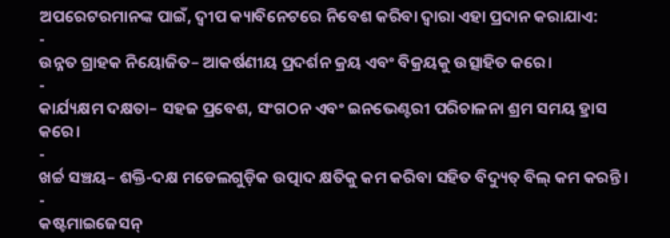ଅପରେଟରମାନଙ୍କ ପାଇଁ, ଦ୍ୱୀପ କ୍ୟାବିନେଟରେ ନିବେଶ କରିବା ଦ୍ଵାରା ଏହା ପ୍ରଦାନ କରାଯାଏ:
-
ଉନ୍ନତ ଗ୍ରାହକ ନିୟୋଜିତ– ଆକର୍ଷଣୀୟ ପ୍ରଦର୍ଶନ କ୍ରୟ ଏବଂ ବିକ୍ରୟକୁ ଉତ୍ସାହିତ କରେ।
-
କାର୍ଯ୍ୟକ୍ଷମ ଦକ୍ଷତା– ସହଜ ପ୍ରବେଶ, ସଂଗଠନ ଏବଂ ଇନଭେଣ୍ଟରୀ ପରିଚାଳନା ଶ୍ରମ ସମୟ ହ୍ରାସ କରେ।
-
ଖର୍ଚ୍ଚ ସଞ୍ଚୟ– ଶକ୍ତି-ଦକ୍ଷ ମଡେଲଗୁଡ଼ିକ ଉତ୍ପାଦ କ୍ଷତିକୁ କମ କରିବା ସହିତ ବିଦ୍ୟୁତ୍ ବିଲ୍ କମ କରନ୍ତି।
-
କଷ୍ଟମାଇଜେସନ୍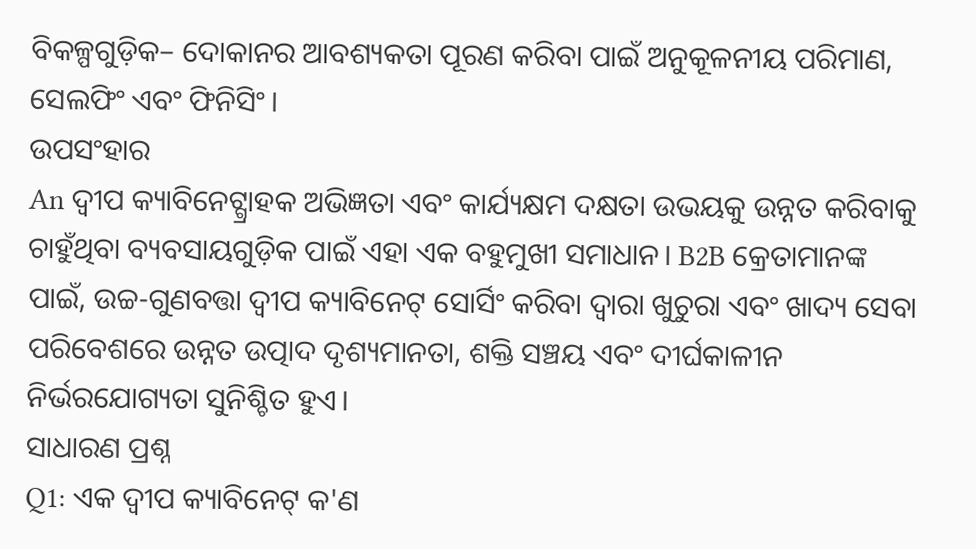ବିକଳ୍ପଗୁଡ଼ିକ– ଦୋକାନର ଆବଶ୍ୟକତା ପୂରଣ କରିବା ପାଇଁ ଅନୁକୂଳନୀୟ ପରିମାଣ, ସେଲଫିଂ ଏବଂ ଫିନିସିଂ।
ଉପସଂହାର
An ଦ୍ୱୀପ କ୍ୟାବିନେଟ୍ଗ୍ରାହକ ଅଭିଜ୍ଞତା ଏବଂ କାର୍ଯ୍ୟକ୍ଷମ ଦକ୍ଷତା ଉଭୟକୁ ଉନ୍ନତ କରିବାକୁ ଚାହୁଁଥିବା ବ୍ୟବସାୟଗୁଡ଼ିକ ପାଇଁ ଏହା ଏକ ବହୁମୁଖୀ ସମାଧାନ। B2B କ୍ରେତାମାନଙ୍କ ପାଇଁ, ଉଚ୍ଚ-ଗୁଣବତ୍ତା ଦ୍ୱୀପ କ୍ୟାବିନେଟ୍ ସୋର୍ସିଂ କରିବା ଦ୍ୱାରା ଖୁଚୁରା ଏବଂ ଖାଦ୍ୟ ସେବା ପରିବେଶରେ ଉନ୍ନତ ଉତ୍ପାଦ ଦୃଶ୍ୟମାନତା, ଶକ୍ତି ସଞ୍ଚୟ ଏବଂ ଦୀର୍ଘକାଳୀନ ନିର୍ଭରଯୋଗ୍ୟତା ସୁନିଶ୍ଚିତ ହୁଏ।
ସାଧାରଣ ପ୍ରଶ୍ନ
Q1: ଏକ ଦ୍ୱୀପ କ୍ୟାବିନେଟ୍ କ'ଣ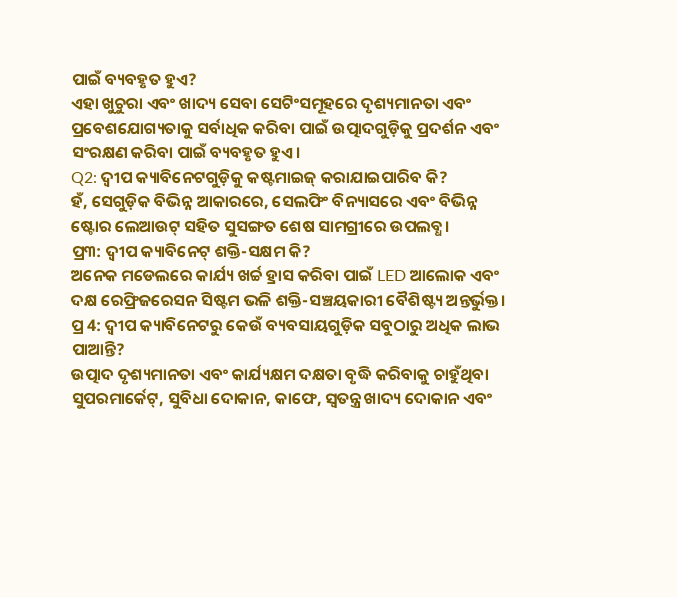ପାଇଁ ବ୍ୟବହୃତ ହୁଏ?
ଏହା ଖୁଚୁରା ଏବଂ ଖାଦ୍ୟ ସେବା ସେଟିଂସମୂହରେ ଦୃଶ୍ୟମାନତା ଏବଂ ପ୍ରବେଶଯୋଗ୍ୟତାକୁ ସର୍ବାଧିକ କରିବା ପାଇଁ ଉତ୍ପାଦଗୁଡ଼ିକୁ ପ୍ରଦର୍ଶନ ଏବଂ ସଂରକ୍ଷଣ କରିବା ପାଇଁ ବ୍ୟବହୃତ ହୁଏ।
Q2: ଦ୍ୱୀପ କ୍ୟାବିନେଟଗୁଡ଼ିକୁ କଷ୍ଟମାଇଜ୍ କରାଯାଇପାରିବ କି?
ହଁ, ସେଗୁଡ଼ିକ ବିଭିନ୍ନ ଆକାରରେ, ସେଲଫିଂ ବିନ୍ୟାସରେ ଏବଂ ବିଭିନ୍ନ ଷ୍ଟୋର ଲେଆଉଟ୍ ସହିତ ସୁସଙ୍ଗତ ଶେଷ ସାମଗ୍ରୀରେ ଉପଲବ୍ଧ।
ପ୍ର୩: ଦ୍ୱୀପ କ୍ୟାବିନେଟ୍ ଶକ୍ତି-ସକ୍ଷମ କି?
ଅନେକ ମଡେଲରେ କାର୍ଯ୍ୟ ଖର୍ଚ୍ଚ ହ୍ରାସ କରିବା ପାଇଁ LED ଆଲୋକ ଏବଂ ଦକ୍ଷ ରେଫ୍ରିଜରେସନ ସିଷ୍ଟମ ଭଳି ଶକ୍ତି-ସଞ୍ଚୟକାରୀ ବୈଶିଷ୍ଟ୍ୟ ଅନ୍ତର୍ଭୁକ୍ତ।
ପ୍ର 4: ଦ୍ୱୀପ କ୍ୟାବିନେଟରୁ କେଉଁ ବ୍ୟବସାୟଗୁଡ଼ିକ ସବୁଠାରୁ ଅଧିକ ଲାଭ ପାଆନ୍ତି?
ଉତ୍ପାଦ ଦୃଶ୍ୟମାନତା ଏବଂ କାର୍ଯ୍ୟକ୍ଷମ ଦକ୍ଷତା ବୃଦ୍ଧି କରିବାକୁ ଚାହୁଁଥିବା ସୁପରମାର୍କେଟ୍, ସୁବିଧା ଦୋକାନ, କାଫେ, ସ୍ୱତନ୍ତ୍ର ଖାଦ୍ୟ ଦୋକାନ ଏବଂ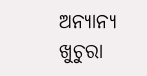ଅନ୍ୟାନ୍ୟ ଖୁଚୁରା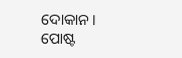ଦୋକାନ।
ପୋଷ୍ଟ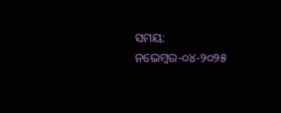ସମୟ: ନଭେମ୍ବର-୦୪-୨୦୨୫